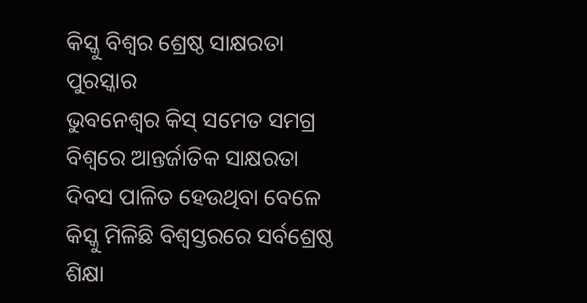କିସ୍କୁ ବିଶ୍ୱର ଶ୍ରେଷ୍ଠ ସାକ୍ଷରତା ପୁରସ୍କାର
ଭୁବନେଶ୍ୱର କିସ୍ ସମେତ ସମଗ୍ର ବିଶ୍ୱରେ ଆନ୍ତର୍ଜାତିକ ସାକ୍ଷରତା ଦିବସ ପାଳିତ ହେଉଥିବା ବେଳେ କିସ୍କୁ ମିଳିଛି ବିଶ୍ୱସ୍ତରରେ ସର୍ବଶ୍ରେଷ୍ଠ ଶିକ୍ଷା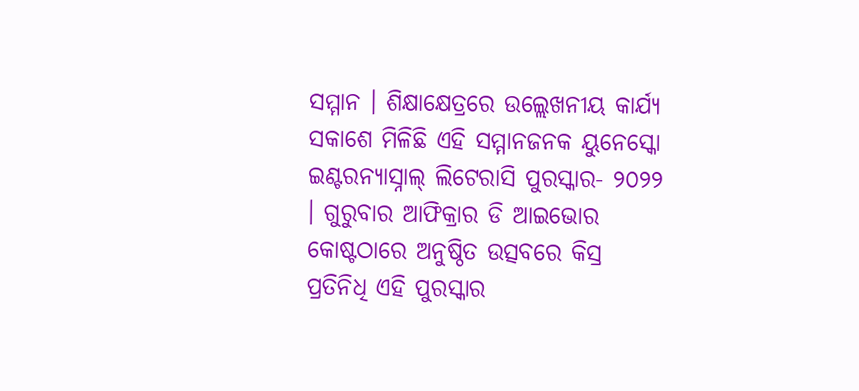ସମ୍ମାନ । ଶିକ୍ଷାକ୍ଷେତ୍ରରେ ଉଲ୍ଲେଖନୀୟ କାର୍ଯ୍ୟ ସକାଶେ ମିଳିଛି ଏହି ସମ୍ମାନଜନକ ୟୁନେସ୍କୋ ଇଣ୍ଟରନ୍ୟାସ୍ନାଲ୍ ଲିଟେରାସି ପୁରସ୍କାର- ୨୦୨୨ । ଗୁରୁବାର ଆଫିକ୍ରାର ଡି ଆଇଭୋର କୋଷ୍ଟଠାରେ ଅନୁଷ୍ଠିତ ଉତ୍ସବରେ କିସ୍ର ପ୍ରତିନିଧି ଏହି ପୁରସ୍କାର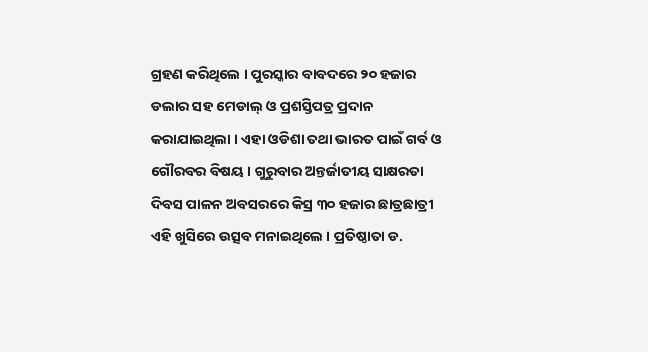ଗ୍ରହଣ କରିଥିଲେ । ପୁରସ୍କାର ବାବଦରେ ୨୦ ହଜାର ଡଲାର ସହ ମେଡାଲ୍ ଓ ପ୍ରଶସ୍ତିପତ୍ର ପ୍ରଦାନ କରାଯାଇଥିଲା । ଏହା ଓଡିଶା ତଥା ଭାରତ ପାଇଁ ଗର୍ବ ଓ ଗୌରବର ବିଷୟ । ଗୁରୁବାର ଅନ୍ତର୍ଜାତୀୟ ସାକ୍ଷରତା ଦିବସ ପାଳନ ଅବସରରେ କିସ୍ର ୩୦ ହଜାର ଛାତ୍ରଛାତ୍ରୀ ଏହି ଖୁସିରେ ଉତ୍ସବ ମନାଇଥିଲେ । ପ୍ରତିଷ୍ଠାତା ଡ.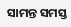ସାମନ୍ତ ସମସ୍ତ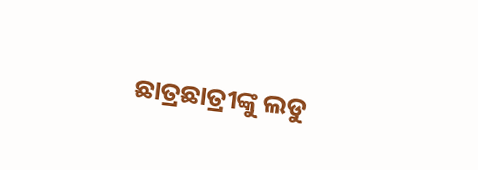ଛାତ୍ରଛାତ୍ରୀଙ୍କୁ ଲଡୁ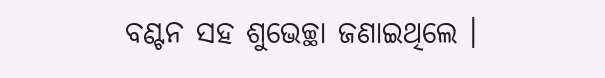ବଣ୍ଟନ ସହ ଶୁଭେଚ୍ଛା ଜଣାଇଥିଲେ ।